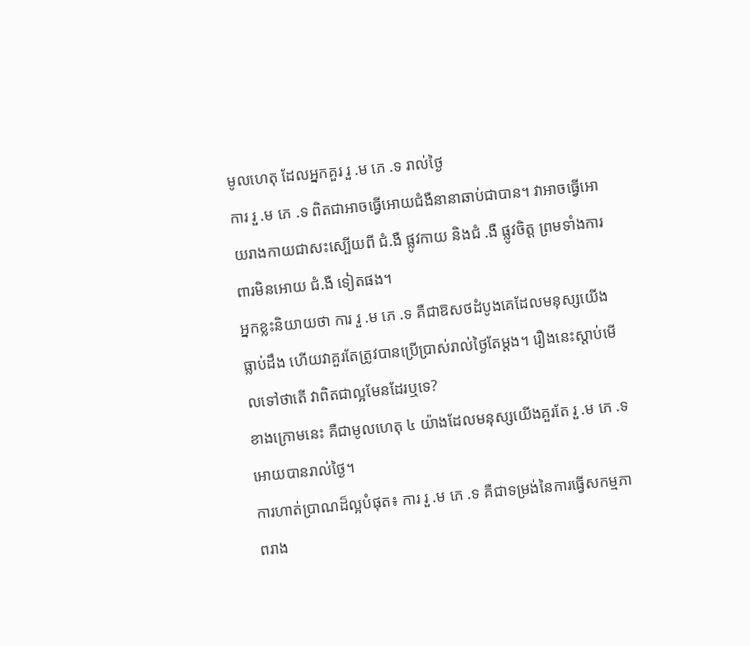មូលហេតុ ដែលអ្នកគួរ រួ .ម ភេ .ទ រាល់ថ្ងៃ
ការ រួ .ម ភេ .ទ ពិតជាអាចធ្វើអោយជំងឺនានាឆាប់ជាបាន។ វាអាចធ្វើអោយរាងកាយជាសះស្បើយពី ជំ.ងឺ ផ្លូវកាយ និងជំ .ងឺ ផ្លូវចិត្ត ព្រមទាំងការពារមិនអោយ ជំ.ងឺ ទៀតផង។
អ្នកខ្លះនិយាយថា ការ រួ .ម ភេ .ទ គឺជាឱសថដំបូងគេដែលមនុស្សយើងធ្លាប់ដឹង ហើយវាគួរតែត្រូវបានប្រើប្រាស់រាល់ថ្ងៃតែម្តង។ រឿងនេះស្តាប់មើលទៅថាតើ វាពិតជាល្អមែនដែរឬទេ?
ខាងក្រោមនេះ គឺជាមូលហេតុ ៤ យ៉ាងដែលមនុស្សយើងគួរតែ រួ .ម ភេ .ទ អោយបានរាល់ថ្ងៃ។
ការហាត់ប្រាណដ៏ល្អបំផុត៖ ការ រួ .ម ភេ .ទ គឺជាទម្រង់នៃការធ្វើសកម្មភាពរាង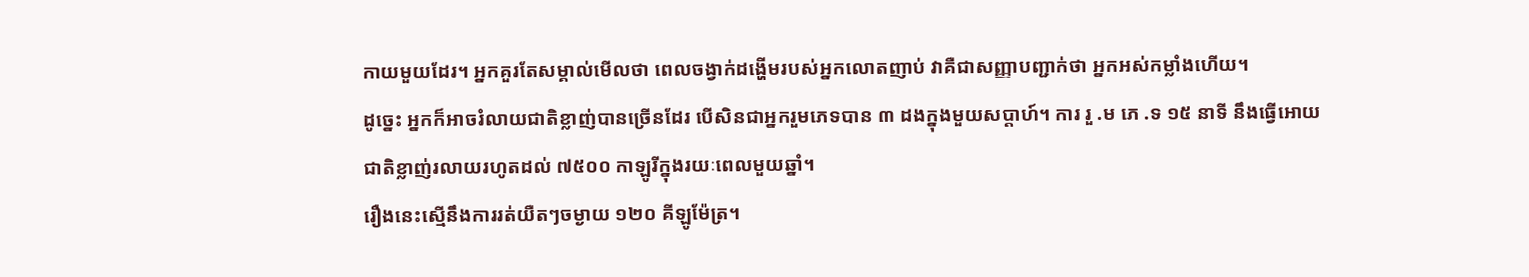កាយមួយដែរ។ អ្នកគួរតែសម្គាល់មើលថា ពេលចង្វាក់ដង្ហើមរបស់អ្នកលោតញាប់ វាគឺជាសញ្ញាបញ្ជាក់ថា អ្នកអស់កម្លាំងហើយ។
ដូច្នេះ អ្នកក៏អាចរំលាយជាតិខ្លាញ់បានច្រើនដែរ បើសិនជាអ្នករួមភេទបាន ៣ ដងក្នុងមួយសប្តាហ៍។ ការ រួ .ម ភេ .ទ ១៥ នាទី នឹងធ្វើអោយជាតិខ្លាញ់រលាយរហូតដល់ ៧៥០០ កាឡូរីក្នុងរយៈពេលមួយឆ្នាំ។
រឿងនេះស្មើនឹងការរត់យឺតៗចម្ងាយ ១២០ គីឡូម៉ែត្រ។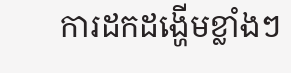ការដកដង្ហើមខ្លាំងៗ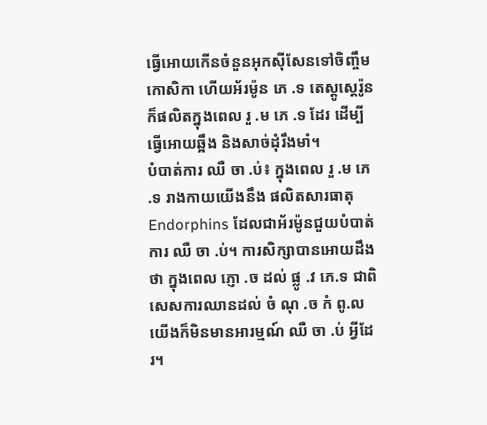ធ្វើអោយកើនចំនួនអុកស៊ីសែនទៅចិញ្ចឹមកោសិកា ហើយអ័រម៉ូន ភេ .ទ តេស្តូស្តេរ៉ូនក៏ផលិតក្នុងពេល រួ .ម ភេ .ទ ដែរ ដើម្បីធ្វើអោយឆ្អឹង និងសាច់ដុំរឹងមាំ។
បំបាត់ការ ឈឺ ចា .ប់៖ ក្នុងពេល រួ .ម ភេ .ទ រាងកាយយើងនឹង ផលិតសារធាតុ Endorphins ដែលជាអ័រម៉ូនជួយបំបាត់ការ ឈឺ ចា .ប់។ ការសិក្សាបានអោយដឹងថា ក្នុងពេល ភ្ញោ .ច ដល់ ផ្លូ .វ ភេ.ទ ជាពិសេសការឈានដល់ ចំ ណុ .ច កំ ពូ.ល
យើងក៏មិនមានអារម្មណ៍ ឈឺ ចា .ប់ អ្វីដែរ។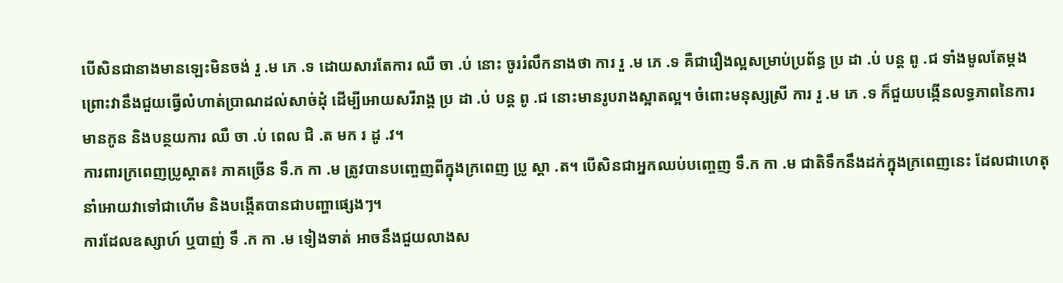បើសិនជានាងមានឡេះមិនចង់ រួ .ម ភេ .ទ ដោយសារតែការ ឈឺ ចា .ប់ នោះ ចូររំលឹកនាងថា ការ រួ .ម ភេ .ទ គឺជារឿងល្អសម្រាប់ប្រព័ន្ធ ប្រ ដា .ប់ បន្ត ពូ .ជ ទាំងមូលតែម្តង
ព្រោះវានឹងជួយធ្វើលំហាត់ប្រាណដល់សាច់ដុំ ដើម្បីអោយសរីរាង្គ ប្រ ដា .ប់ បន្ត ពូ .ជ នោះមានរូបរាងស្អាតល្អ។ ចំពោះមនុស្សស្រី ការ រួ .ម ភេ .ទ ក៏ជួយបង្កើនលទ្ធភាពនៃការមានកូន និងបន្ថយការ ឈឺ ចា .ប់ ពេល ជិ .ត មក រ ដូ .វ។
ការពារក្រពេញប្រូស្តាត៖ ភាគច្រើន ទឹ.ក កា .ម ត្រូវបានបញ្ចេញពីក្នុងក្រពេញ ប្រូ ស្តា .ត។ បើសិនជាអ្នកឈប់បញ្ចេញ ទឹ.ក កា .ម ជាតិទឹកនឹងដក់ក្នុងក្រពេញនេះ ដែលជាហេតុនាំអោយវាទៅជាហើម និងបង្កើតបានជាបញ្ហាផ្សេងៗ។
ការដែលឧស្សាហ៍ ឬបាញ់ ទឹ .ក កា .ម ទៀងទាត់ អាចនឹងជួយលាងស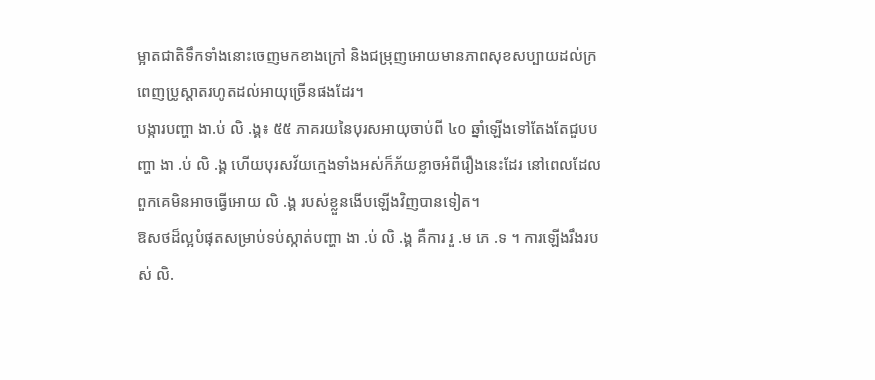ម្អាតជាតិទឹកទាំងនោះចេញមកខាងក្រៅ និងជម្រុញអោយមានភាពសុខសប្បាយដល់ក្រពេញប្រូស្តាតរហូតដល់អាយុច្រើនផងដែរ។
បង្ការបញ្ហា ងា.ប់ លិ .ង្គ៖ ៥៥ ភាគរយនៃបុរសអាយុចាប់ពី ៤០ ឆ្នាំឡើងទៅតែងតែជួបបញ្ហា ងា .ប់ លិ .ង្គ ហើយបុរសវ័យក្មេងទាំងអស់ក៏ភ័យខ្លាចអំពីរឿងនេះដែរ នៅពេលដែលពួកគេមិនអាចធ្វើអោយ លិ .ង្គ របស់ខ្លួនងើបឡើងវិញបានទៀត។
ឱសថដ៏ល្អបំផុតសម្រាប់ទប់ស្កាត់បញ្ហា ងា .ប់ លិ .ង្គ គឺការ រួ .ម ភេ .ទ ។ ការឡើងរឹងរបស់ លិ.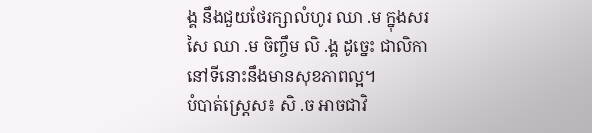ង្គ នឹងជួយថែរក្សាលំហូរ ឈា .ម ក្នុងសរសៃ ឈា .ម ចិញ្ចឹម លិ .ង្គ ដូច្នេះ ជាលិកានៅទីនោះនឹងមានសុខភាពល្អ។
បំបាត់ស្ត្រេស៖ សិ .ច អាចជាវិ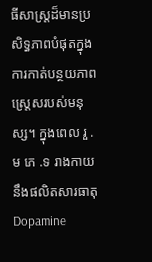ធីសាស្ត្រដ៏មានប្រសិទ្ធភាពបំផុតក្នុងការកាត់បន្ថយភាពស្ត្រេសរបស់មនុស្ស។ ក្នុងពេល រួ .ម ភេ .ទ រាងកាយនឹងផលិតសារធាតុ Dopamine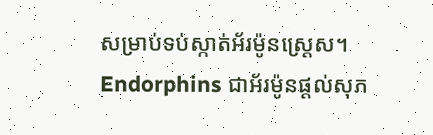សម្រាប់ទប់ស្កាត់អ័រម៉ូនស្ត្រេស។ Endorphins ជាអ័រម៉ូនផ្តល់សុភ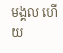មង្គល ហើយ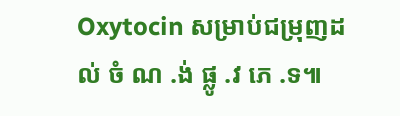Oxytocin សម្រាប់ជម្រុញដល់ ចំ ណ .ង់ ផ្លូ .វ ភេ .ទ៕